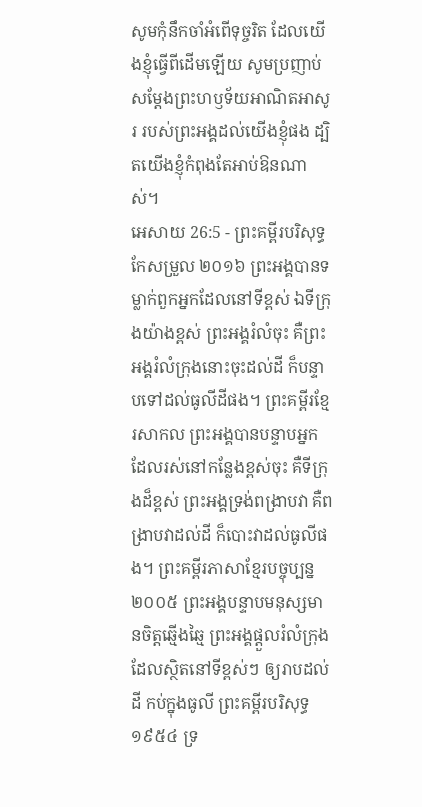សូមកុំនឹកចាំអំពើទុច្ចរិត ដែលយើងខ្ញុំធ្វើពីដើមឡើយ សូមប្រញាប់សម្ដែងព្រះហឫទ័យអាណិតអាសូរ របស់ព្រះអង្គដល់យើងខ្ញុំផង ដ្បិតយើងខ្ញុំកំពុងតែអាប់ឱនណាស់។
អេសាយ 26:5 - ព្រះគម្ពីរបរិសុទ្ធកែសម្រួល ២០១៦ ព្រះអង្គបានទម្លាក់ពួកអ្នកដែលនៅទីខ្ពស់ ឯទីក្រុងយ៉ាងខ្ពស់ ព្រះអង្គរំលំចុះ គឺព្រះអង្គរំលំក្រុងនោះចុះដល់ដី ក៏បន្ទាបទៅដល់ធូលីដីផង។ ព្រះគម្ពីរខ្មែរសាកល ព្រះអង្គបានបន្ទាបអ្នកដែលរស់នៅកន្លែងខ្ពស់ចុះ គឺទីក្រុងដ៏ខ្ពស់ ព្រះអង្គទ្រង់ពង្រាបវា គឺពង្រាបវាដល់ដី ក៏បោះវាដល់ធូលីផង។ ព្រះគម្ពីរភាសាខ្មែរបច្ចុប្បន្ន ២០០៥ ព្រះអង្គបន្ទាបមនុស្សមានចិត្តឆ្មើងឆ្មៃ ព្រះអង្គផ្ដួលរំលំក្រុងដែលស្ថិតនៅទីខ្ពស់ៗ ឲ្យរាបដល់ដី កប់ក្នុងធូលី ព្រះគម្ពីរបរិសុទ្ធ ១៩៥៤ ទ្រ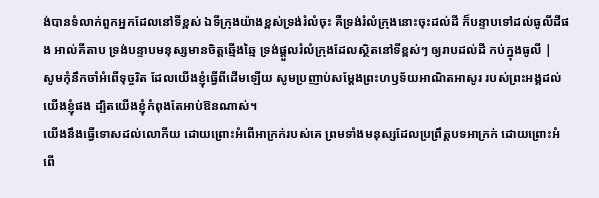ង់បានទំលាក់ពួកអ្នកដែលនៅទីខ្ពស់ ឯទីក្រុងយ៉ាងខ្ពស់ទ្រង់រំលំចុះ គឺទ្រង់រំលំក្រុងនោះចុះដល់ដី ក៏បន្ទាបទៅដល់ធូលីដីផង អាល់គីតាប ទ្រង់បន្ទាបមនុស្សមានចិត្តឆ្មើងឆ្មៃ ទ្រង់ផ្ដួលរំលំក្រុងដែលស្ថិតនៅទីខ្ពស់ៗ ឲ្យរាបដល់ដី កប់ក្នុងធូលី |
សូមកុំនឹកចាំអំពើទុច្ចរិត ដែលយើងខ្ញុំធ្វើពីដើមឡើយ សូមប្រញាប់សម្ដែងព្រះហឫទ័យអាណិតអាសូរ របស់ព្រះអង្គដល់យើងខ្ញុំផង ដ្បិតយើងខ្ញុំកំពុងតែអាប់ឱនណាស់។
យើងនឹងធ្វើទោសដល់លោកីយ ដោយព្រោះអំពើអាក្រក់របស់គេ ព្រមទាំងមនុស្សដែលប្រព្រឹត្តបទអាក្រក់ ដោយព្រោះអំពើ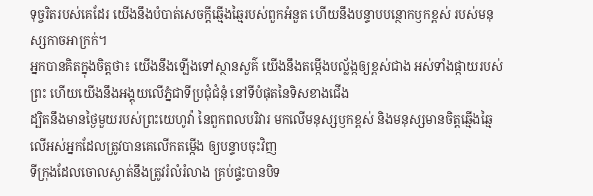ទុច្ចរិតរបស់គេដែរ យើងនឹងបំបាត់សេចក្ដីឆ្មើងឆ្មៃរបស់ពួកអំនួត ហើយនឹងបន្ទាបបន្ថោកឫកខ្ពស់ របស់មនុស្សកាចអាក្រក់។
អ្នកបានគិតក្នុងចិត្តថា៖ យើងនឹងឡើងទៅស្ថានសួគ៌ យើងនឹងតម្កើងបល្ល័ង្កឲ្យខ្ពស់ជាង អស់ទាំងផ្កាយរបស់ព្រះ ហើយយើងនឹងអង្គុយលើភ្នំជាទីប្រជុំជំនុំ នៅទីបំផុតនៃទិសខាងជើង
ដ្បិតនឹងមានថ្ងៃមួយរបស់ព្រះយេហូវ៉ា នៃពួកពលបរិវារ មកលើមនុស្សឫកខ្ពស់ និងមនុស្សមានចិត្តឆ្មើងឆ្មៃ លើអស់អ្នកដែលត្រូវបានគេលើកតម្កើង ឲ្យបន្ទាបចុះវិញ
ទីក្រុងដែលចោលស្ងាត់នឹងត្រូវរំលំរំលាង គ្រប់ផ្ទះបានបិទ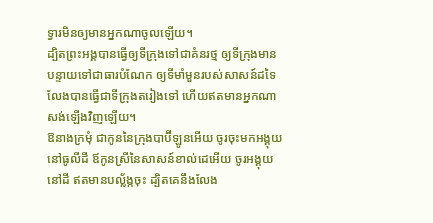ទ្វារមិនឲ្យមានអ្នកណាចូលឡើយ។
ដ្បិតព្រះអង្គបានធ្វើឲ្យទីក្រុងទៅជាគំនរថ្ម ឲ្យទីក្រុងមានបន្ទាយទៅជាធារបំណែក ឲ្យទីមាំមួនរបស់សាសន៍ដទៃ លែងបានធ្វើជាទីក្រុងតរៀងទៅ ហើយឥតមានអ្នកណាសង់ឡើងវិញឡើយ។
ឱនាងក្រមុំ ជាកូននៃក្រុងបាប៊ីឡូនអើយ ចូរចុះមកអង្គុយនៅធូលីដី ឪកូនស្រីនៃសាសន៍ខាល់ដេអើយ ចូរអង្គុយនៅដី ឥតមានបល្ល័ង្កចុះ ដ្បិតគេនឹងលែង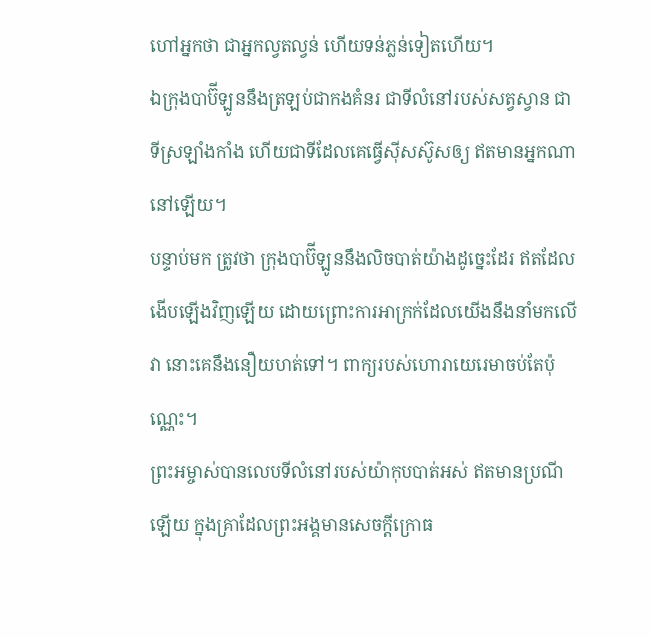ហៅអ្នកថា ជាអ្នកល្វតល្វន់ ហើយទន់ភ្លន់ទៀតហើយ។
ឯក្រុងបាប៊ីឡូននឹងត្រឡប់ជាកងគំនរ ជាទីលំនៅរបស់សត្វស្វាន ជាទីស្រឡាំងកាំង ហើយជាទីដែលគេធ្វើស៊ីសស៊ូសឲ្យ ឥតមានអ្នកណានៅឡើយ។
បន្ទាប់មក ត្រូវថា ក្រុងបាប៊ីឡូននឹងលិចបាត់យ៉ាងដូច្នេះដែរ ឥតដែលងើបឡើងវិញឡើយ ដោយព្រោះការអាក្រក់ដែលយើងនឹងនាំមកលើវា នោះគេនឹងនឿយហត់ទៅ។ ពាក្យរបស់ហោរាយេរេមាចប់តែប៉ុណ្ណេះ។
ព្រះអម្ចាស់បានលេបទីលំនៅរបស់យ៉ាកុបបាត់អស់ ឥតមានប្រណីឡើយ ក្នុងគ្រាដែលព្រះអង្គមានសេចក្ដីក្រោធ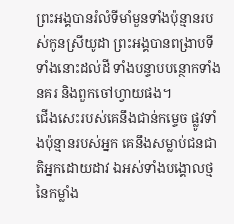ព្រះអង្គបានរំលំទីមាំមួនទាំងប៉ុន្មានរបស់កូនស្រីយូដា ព្រះអង្គបានពង្រាបទីទាំងនោះដល់ដី ទាំងបន្ទាបបន្ថោកទាំងនគរ និងពួកចៅហ្វាយផង។
ជើងសេះរបស់គេនឹងជាន់កម្ទេច ផ្លូវទាំងប៉ុន្មានរបស់អ្នក គេនឹងសម្លាប់ជនជាតិអ្នកដោយដាវ ឯអស់ទាំងបង្គោលថ្មនៃកម្លាំង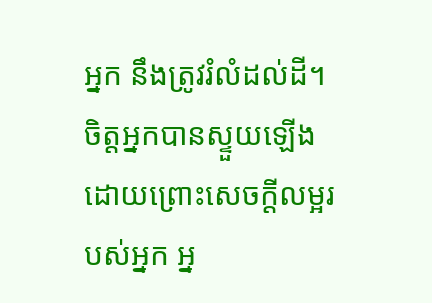អ្នក នឹងត្រូវរំលំដល់ដី។
ចិត្តអ្នកបានស្ទួយឡើង ដោយព្រោះសេចក្ដីលម្អរបស់អ្នក អ្ន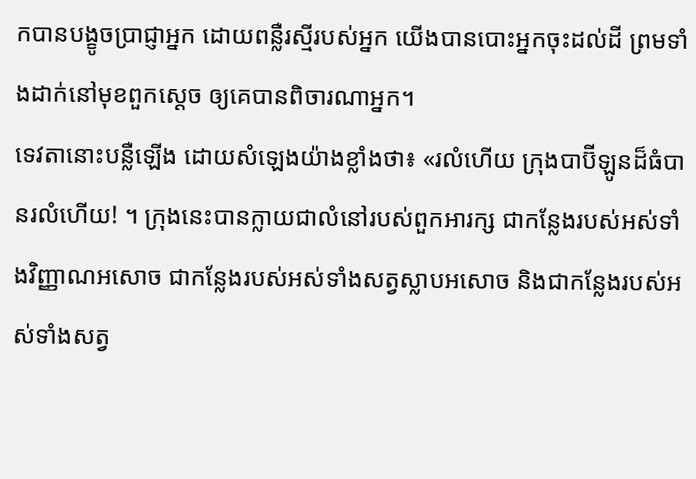កបានបង្ខូចប្រាជ្ញាអ្នក ដោយពន្លឺរស្មីរបស់អ្នក យើងបានបោះអ្នកចុះដល់ដី ព្រមទាំងដាក់នៅមុខពួកស្តេច ឲ្យគេបានពិចារណាអ្នក។
ទេវតានោះបន្លឺឡើង ដោយសំឡេងយ៉ាងខ្លាំងថា៖ «រលំហើយ ក្រុងបាប៊ីឡូនដ៏ធំបានរលំហើយ! ។ ក្រុងនេះបានក្លាយជាលំនៅរបស់ពួកអារក្ស ជាកន្លែងរបស់អស់ទាំងវិញ្ញាណអសោច ជាកន្លែងរបស់អស់ទាំងសត្វស្លាបអសោច និងជាកន្លែងរបស់អស់ទាំងសត្វ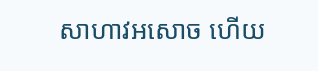សាហាវអសោច ហើយ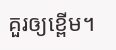គួរឲ្យខ្ពើម។